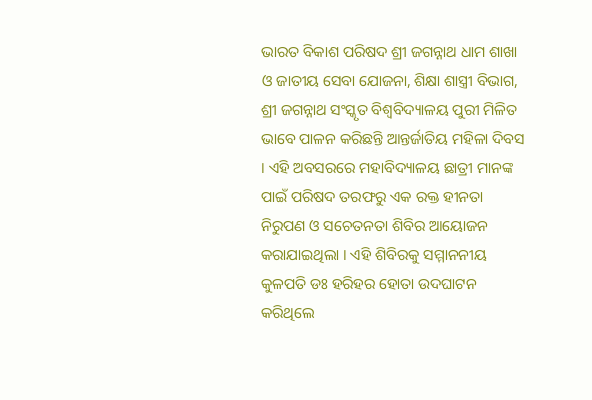ଭାରତ ବିକାଶ ପରିଷଦ ଶ୍ରୀ ଜଗନ୍ନାଥ ଧାମ ଶାଖା ଓ ଜାତୀୟ ସେବା ଯୋଜନା, ଶିକ୍ଷା ଶାସ୍ତ୍ରୀ ବିଭାଗ, ଶ୍ରୀ ଜଗନ୍ନାଥ ସଂସ୍କୃତ ବିଶ୍ଵବିଦ୍ୟାଳୟ ପୁରୀ ମିଳିତ ଭାବେ ପାଳନ କରିଛନ୍ତି ଆନ୍ତର୍ଜାତିୟ ମହିଳା ଦିବସ । ଏହି ଅବସରରେ ମହାବିଦ୍ୟାଳୟ ଛାତ୍ରୀ ମାନଙ୍କ ପାଇଁ ପରିଷଦ ତରଫରୁ ଏକ ରକ୍ତ ହୀନତା ନିରୁପଣ ଓ ସଚେତନତା ଶିବିର ଆୟୋଜନ କରାଯାଇଥିଲା । ଏହି ଶିବିରକୁ ସମ୍ମାନନୀୟ କୁଳପତି ଡଃ ହରିହର ହୋତା ଉଦଘାଟନ କରିଥିଲେ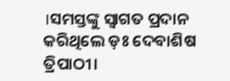।ସମସ୍ତଙ୍କୁ ସ୍ୱାଗତ ପ୍ରଦାନ କରିଥିଲେ ଡ଼ଃ ଦେବାଶିଷ ତ୍ରିପାଠୀ।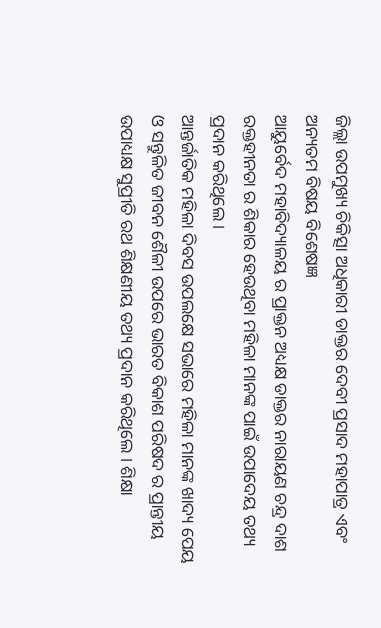ଜିଲ୍ଲା ଉପମୁଖ୍ୟ ଚିକିତ୍ସା ଅଧିକାରୀ ଡାକ୍ତର ଦେବୀ ପ୍ରସାଦ ମହାପାତ୍ର ଏବଂ ଅନ୍ୟତମ ବିଷୟ ବିଶେଷଜ୍ଞ
ଆୟୁର୍ବେଦ ମହାବିଦ୍ୟାଳୟ ର ପ୍ରାକ୍ତନ ଅଧ୍ୟକ୍ଷ ଡାକ୍ତର ନାରାୟଣ ଚନ୍ଦ୍ର ଦାଶ ରକ୍ତହୀନତା ର ଶିକାର ହେଉଥିବା ମହିଳା ମାନଙ୍କ ପାଇଁ ଉପାଦେୟ ତଥ୍ୟ ପ୍ରଦାନ କରିଥିଲେ ।
ଆନ୍ତର୍ଜାତିକ ମହିଳା ଦିବସ ଉପଲକ୍ଷେ ସଭାରେ ମହିଳା ମାନଙ୍କ ଖାଦ୍ୟ ପେୟ ଓ ସନ୍ତୁଳିତ ଜୀବନ ଶୈଳୀ ଉପରେ ଭାରତ ବିକାଶ ପରିଷଦ ର ପ୍ରାନ୍ତୀୟ ଉପାଧ୍ୟକ୍ଷ ସୁପ୍ରୀତି ରଥ ଶିକ୍ଷଣୀୟ ତଥ୍ୟ ପ୍ରଦାନ କରିଥିଲେ । ଶିକ୍ଷା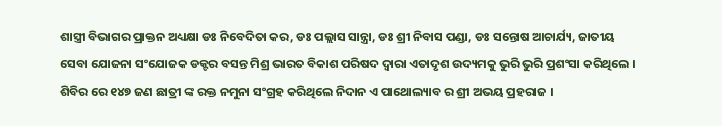ଶାସ୍ତ୍ରୀ ବିଭାଗର ପ୍ରାକ୍ତନ ଅଧ୍ୟକ୍ଷା ଡଃ ନିବେଦିତା କର, ଡଃ ପଲ୍ଲାସ ସାନ୍ତ୍ରା, ଡଃ ଶ୍ରୀ ନିବାସ ପଣ୍ଡା, ଡଃ ସନ୍ତୋଷ ଆଚାର୍ଯ୍ୟ, ଜାତୀୟ ସେବା ଯୋଜନା ସଂଯୋଜକ ଡକ୍ଟର ବସନ୍ତ ମିଶ୍ର ଭାରତ ବିକାଶ ପରିଷଦ ଦ୍ବାରା ଏତାଦୃଶ ଉଦ୍ୟମକୁ ଭୁରି ଭୁରି ପ୍ରଶଂସା କରିଥିଲେ । ଶିବିର ରେ ୧୪୭ ଜଣ ଛାତ୍ରୀ ଙ୍କ ରକ୍ତ ନମୁନା ସଂଗ୍ରହ କରିଥିଲେ ନିଦାନ ଏ ପାଥୋଲ୍ୟାବ ର ଶ୍ରୀ ଅଭୟ ପ୍ରହରାଜ ।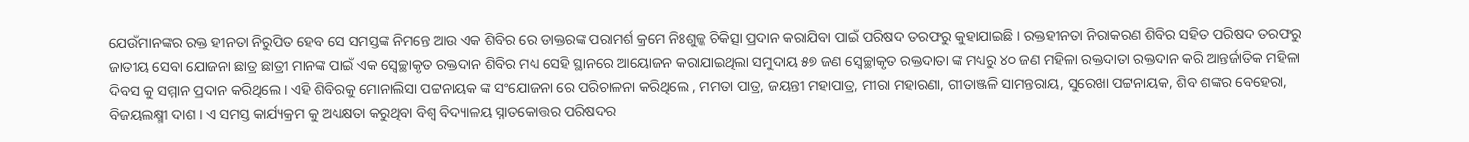ଯେଉଁମାନଙ୍କର ରକ୍ତ ହୀନତା ନିରୁପିତ ହେବ ସେ ସମସ୍ତଙ୍କ ନିମନ୍ତେ ଆଉ ଏକ ଶିବିର ରେ ଡାକ୍ତରଙ୍କ ପରାମର୍ଶ କ୍ରମେ ନିଃଶୁଳ୍କ ଚିକିତ୍ସା ପ୍ରଦାନ କରାଯିବା ପାଇଁ ପରିଷଦ ତରଫରୁ କୁହାଯାଇଛି । ରକ୍ତହୀନତା ନିରାକରଣ ଶିବିର ସହିତ ପରିଷଦ ତରଫରୁ ଜାତୀୟ ସେବା ଯୋଜନା ଛାତ୍ର ଛାତ୍ରୀ ମାନଙ୍କ ପାଇଁ ଏକ ସ୍ବେଚ୍ଛାକୃତ ରକ୍ତଦାନ ଶିବିର ମଧ୍ୟ ସେହି ସ୍ଥାନରେ ଆୟୋଜନ କରାଯାଇଥିଲା ସମୁଦାୟ ୫୭ ଜଣ ସ୍ବେଚ୍ଛାକୃତ ରକ୍ତଦାତା ଙ୍କ ମଧ୍ୟରୁ ୪୦ ଜଣ ମହିଳା ରକ୍ତଦାତା ରକ୍ତଦାନ କରି ଆନ୍ତର୍ଜାତିକ ମହିଳା ଦିବସ କୁ ସମ୍ମାନ ପ୍ରଦାନ କରିଥିଲେ । ଏହି ଶିବିରକୁ ମୋନାଲିସା ପଟ୍ଟନାୟକ ଙ୍କ ସଂଯୋଜନା ରେ ପରିଚାଳନା କରିଥିଲେ , ମମତା ପାତ୍ର, ଜୟନ୍ତୀ ମହାପାତ୍ର, ମୀରା ମହାରଣା, ଗୀତାଞ୍ଜଳି ସାମନ୍ତରାୟ, ସୁରେଖା ପଟ୍ଟନାୟକ, ଶିବ ଶଙ୍କର ବେହେରା, ବିଜୟଲକ୍ଷ୍ମୀ ଦାଶ । ଏ ସମସ୍ତ କାର୍ଯ୍ୟକ୍ରମ କୁ ଅଧ୍ୟକ୍ଷତା କରୁଥିବା ବିଶ୍ଵ ବିଦ୍ୟାଳୟ ସ୍ନାତକୋତ୍ତର ପରିଷଦର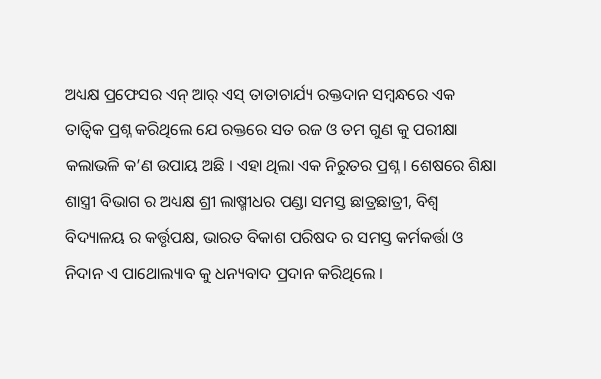ଅଧ୍ୟକ୍ଷ ପ୍ରଫେସର ଏନ୍ ଆର୍ ଏସ୍ ତାତାଚାର୍ଯ୍ୟ ରକ୍ତଦାନ ସମ୍ବନ୍ଧରେ ଏକ ତାତ୍ବିକ ପ୍ରଶ୍ନ କରିଥିଲେ ଯେ ରକ୍ତରେ ସତ ରଜ ଓ ତମ ଗୁଣ କୁ ପରୀକ୍ଷା କଲାଭଳି କ’ଣ ଉପାୟ ଅଛି । ଏହା ଥିଲା ଏକ ନିରୁତର ପ୍ରଶ୍ନ । ଶେଷରେ ଶିକ୍ଷା ଶାସ୍ତ୍ରୀ ବିଭାଗ ର ଅଧ୍ୟକ୍ଷ ଶ୍ରୀ ଲାଷ୍ମୀଧର ପଣ୍ଡା ସମସ୍ତ ଛାତ୍ରଛାତ୍ରୀ, ବିଶ୍ଵ ବିଦ୍ୟାଳୟ ର କର୍ତ୍ତୃପକ୍ଷ, ଭାରତ ବିକାଶ ପରିଷଦ ର ସମସ୍ତ କର୍ମକର୍ତ୍ତା ଓ ନିଦାନ ଏ ପାଥୋଲ୍ୟାବ କୁ ଧନ୍ୟବାଦ ପ୍ରଦାନ କରିଥିଲେ ।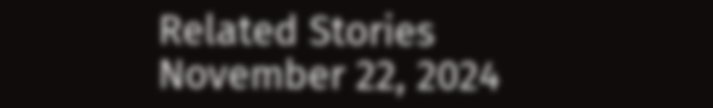Related Stories
November 22, 2024